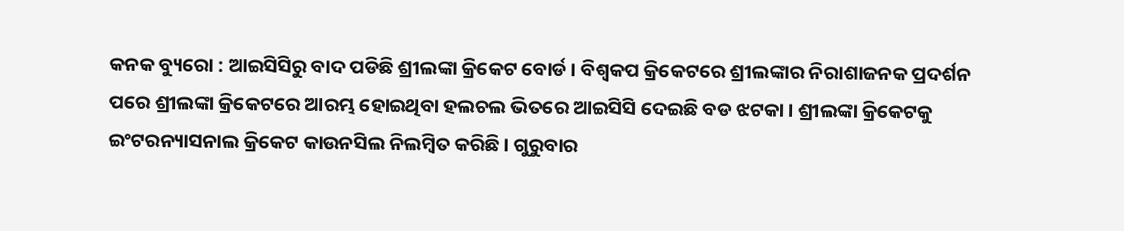କନକ ବ୍ୟୁରୋ : ଆଇସିସିରୁ ବାଦ ପଡିଛି ଶ୍ରୀଲଙ୍କା କ୍ରିକେଟ ବୋର୍ଡ । ବିଶ୍ୱକପ କ୍ରିକେଟରେ ଶ୍ରୀଲଙ୍କାର ନିରାଶାଜନକ ପ୍ରଦର୍ଶନ ପରେ ଶ୍ରୀଲଙ୍କା କ୍ରିକେଟରେ ଆରମ୍ଭ ହୋଇଥିବା ହଲଚଲ ଭିତରେ ଆଇସିସି ଦେଇଛି ବଡ ଝଟକା । ଶ୍ରୀଲଙ୍କା କ୍ରିକେଟକୁ ଇଂଟରନ୍ୟାସନାଲ କ୍ରିକେଟ କାଉନସିଲ ନିଲମ୍ବିତ କରିଛି । ଗୁରୁବାର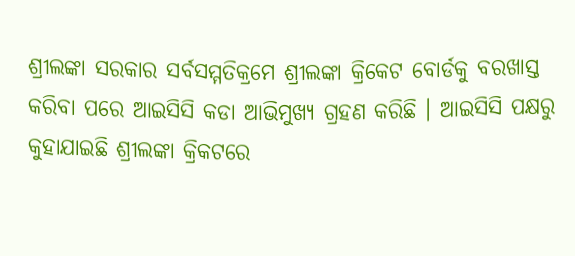ଶ୍ରୀଲଙ୍କା ସରକାର ସର୍ବସମ୍ମତିକ୍ରମେ ଶ୍ରୀଲଙ୍କା କ୍ରିକେଟ ବୋର୍ଡକୁ ବରଖାସ୍ତ କରିବା ପରେ ଆଇସିସି କଡା ଆଭିମୁଖ୍ୟ ଗ୍ରହଣ କରିଛି । ଆଇସିସି ପକ୍ଷରୁ କୁହାଯାଇଛି ଶ୍ରୀଲଙ୍କା କ୍ରିକଟରେ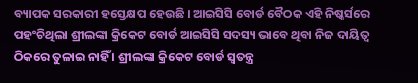ବ୍ୟାପକ ସରକାରୀ ହସ୍ତେକ୍ଷପ ହେଉଛି । ଆଇସିସି ବୋର୍ଡ ବୈଠକ ଏହି ନିଷ୍କର୍ସରେ ପହଂଚିଥିଲା ଶ୍ରୀଲଙ୍କା କ୍ରିକେଟ ବୋର୍ଡ ଆଇସିସି ସଦସ୍ୟ ଭାବେ ଥିବା ନିଜ ଦାୟିତ୍ୱ ଠିକରେ ତୁଳାଇ ନାହିଁ । ଶ୍ରୀଲଙ୍କା କ୍ରିକେଟ ବୋର୍ଡ ସ୍ୱତନ୍ତ୍ର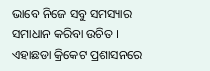ଭାବେ ନିଜେ ସବୁ ସମସ୍ୟାର ସମାଧାନ କରିବା ଉଚିତ । ଏହାଛଡା କ୍ରିକେଟ ପ୍ରଶାସନରେ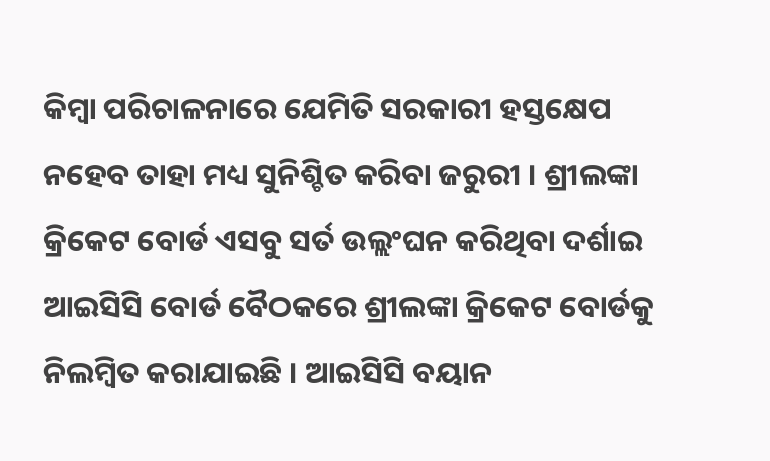କିମ୍ବା ପରିଚାଳନାରେ ଯେମିତି ସରକାରୀ ହସ୍ତକ୍ଷେପ ନହେବ ତାହା ମଧ୍ୟ ସୁନିଶ୍ଚିତ କରିବା ଜରୁରୀ । ଶ୍ରୀଲଙ୍କା କ୍ରିକେଟ ବୋର୍ଡ ଏସବୁ ସର୍ତ ଉଲ୍ଲଂଘନ କରିଥିବା ଦର୍ଶାଇ ଆଇସିସି ବୋର୍ଡ ବୈଠକରେ ଶ୍ରୀଲଙ୍କା କ୍ରିକେଟ ବୋର୍ଡକୁ ନିଲମ୍ବିତ କରାଯାଇଛି । ଆଇସିସି ବୟାନ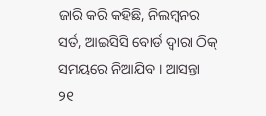ଜାରି କରି କହିଛି, ନିଲମ୍ବନର ସର୍ତ, ଆଇସିସି ବୋର୍ଡ ଦ୍ୱାରା ଠିକ୍ ସମୟରେ ନିଆଯିବ । ଆସନ୍ତା ୨୧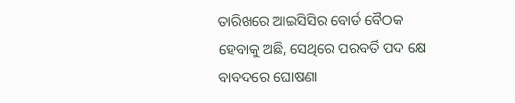ତାରିଖରେ ଆଇସିସିର ବୋର୍ଡ ବୈଠକ ହେବାକୁ ଅଛି, ସେଥିରେ ପରବର୍ତି ପଦ କ୍ଷେ ବାବଦରେ ଘୋଷଣା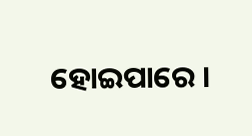ହୋଇପାରେ ।